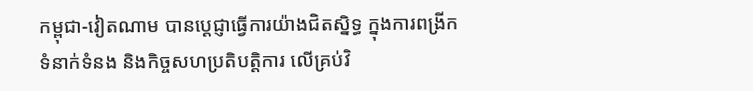កម្ពុជា-វៀតណាម បានប្ដេជ្ញាធ្វើការយ៉ាងជិតស្និទ្ធ ក្នុងការពង្រីកទំនាក់ទំនង និងកិច្ចសហប្រតិបត្តិការ លើគ្រប់វិ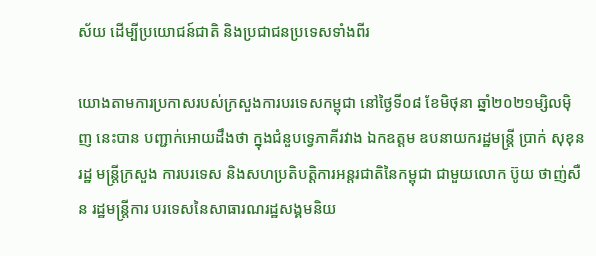ស័យ ដើម្បីប្រយោជន៍ជាតិ និងប្រជាជនប្រទេសទាំងពីរ

យោងតាមការប្រកាសរបស់ក្រសួងការបរទេសកម្ពុជា នៅថ្ងៃទី០៨ ខែមិថុនា ឆ្នាំ២០២១ម្សិលម៉ិញ នេះបាន បញ្ជាក់អោយដឹងថា ក្នុងជំនួបទ្វេភាគីរវាង ឯកឧត្តម ឧបនាយករដ្ឋមន្រ្តី ប្រាក់ សុខុន រដ្ឋ មន្រ្តីក្រសួង ការបរទេស និងសហប្រតិបត្តិការអន្តរជាតិនៃកម្ពុជា ជាមួយលោក ប៊ូយ ថាញ់សឺន រដ្ឋមន្ត្រីការ បរទេសនៃសាធារណរដ្ឋសង្គមនិយ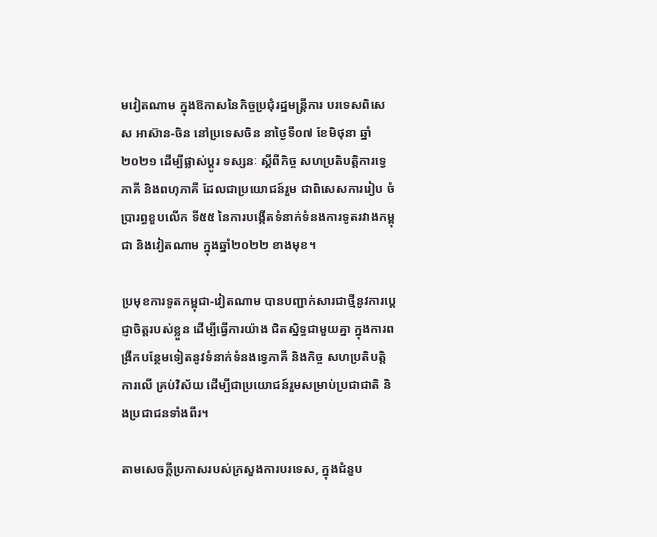មវៀតណាម ក្នុងឱកាសនៃកិច្ចប្រជុំរដ្ឋមន្រ្តីការ បរទេសពិសេស អាស៊ាន-ចិន នៅប្រទេសចិន នាថ្ងៃទី០៧ ខែមិថុនា ឆ្នាំ២០២១ ដើម្បីផ្លាស់ប្ដូរ ទស្សនៈ ស្ដីពីកិច្ច សហប្រតិបត្តិការទ្វេភាគី និងពហុភាគី ដែលជាប្រយោជន៍រួម ជាពិសេសការរៀប ចំប្រារព្ធខួបលើក ទី៥៥ នៃការបង្កើតទំនាក់ទំនងការទូតរវាងកម្ពុជា និងវៀតណាម ក្នុងឆ្នាំ២០២២ ខាងមុខ។

ប្រមុខការទូតកម្ពុជា-វៀតណាម បានបញ្ជាក់សារជាថ្មីនូវការប្ដេជ្ញាចិត្តរបស់ខ្លួន ដើម្បីធ្វើការយ៉ាង ជិតស្និទ្ធជាមួយគ្នា ក្នុងការពង្រីកបន្ថែមទៀតនូវទំនាក់ទំនងទ្វេភាគី និងកិច្ច សហប្រតិបត្តិការលើ គ្រប់វិស័យ ដើម្បីជាប្រយោជន៍រួមសម្រាប់ប្រជាជាតិ និងប្រជាជនទាំងពីរ។

តាមសេចក្តីប្រកាសរបស់ក្រសួងការបរទេស, ក្នុងជំនួប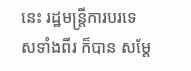នេះ រដ្ឋមន្ត្រីការបរទេសទាំងពីរ ក៏បាន សម្ដែ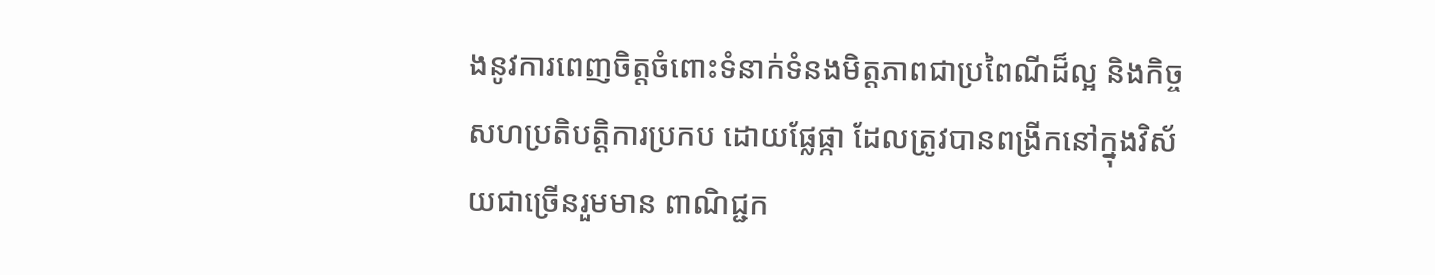ងនូវការពេញចិត្តចំពោះទំនាក់ទំនងមិត្តភាពជាប្រពៃណីដ៏ល្អ និងកិច្ចសហប្រតិបត្តិការប្រកប ដោយផ្លែផ្កា ដែលត្រូវបានពង្រីកនៅក្នុងវិស័យជាច្រើនរួមមាន ពាណិជ្ជក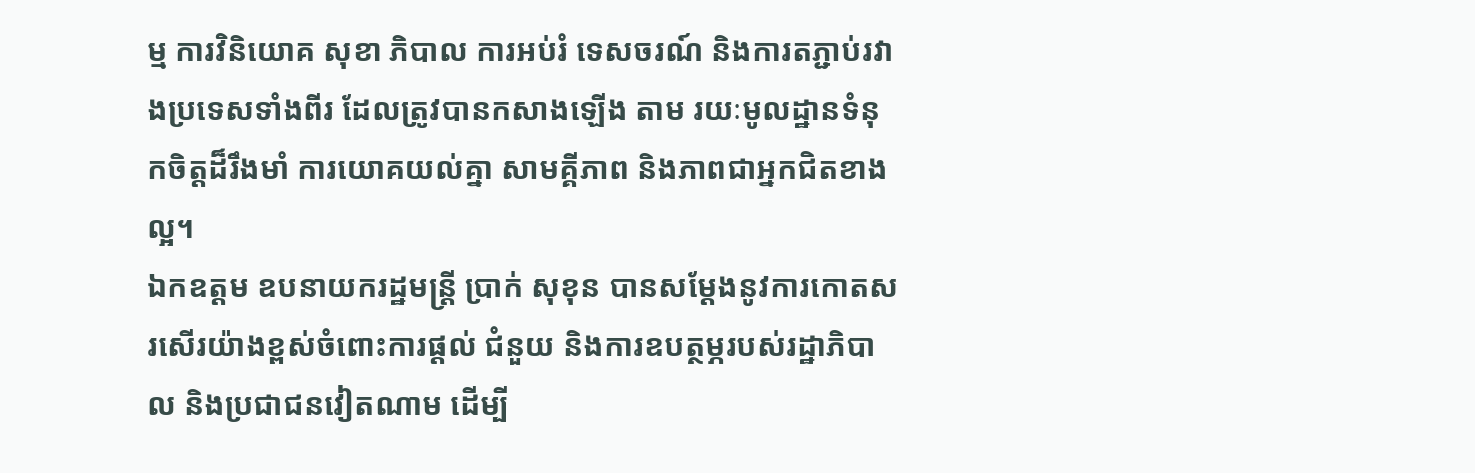ម្ម ការវិនិយោគ សុខា ភិបាល ការអប់រំ ទេសចរណ៍ និងការតភ្ជាប់រវាងប្រទេសទាំងពីរ ដែលត្រូវបានកសាងឡើង តាម រយៈមូលដ្ឋានទំនុកចិត្តដ៏រឹងមាំ ការយោគយល់គ្នា សាមគ្គីភាព និងភាពជាអ្នកជិតខាងល្អ។
ឯកឧត្តម ឧបនាយករដ្ឋមន្រ្តី ប្រាក់ សុខុន បានសម្ដែងនូវការកោតសរសើរយ៉ាងខ្ពស់ចំពោះការផ្ដល់ ជំនួយ និងការឧបត្ថម្ភរបស់រដ្ឋាភិបាល និងប្រជាជនវៀតណាម ដើម្បី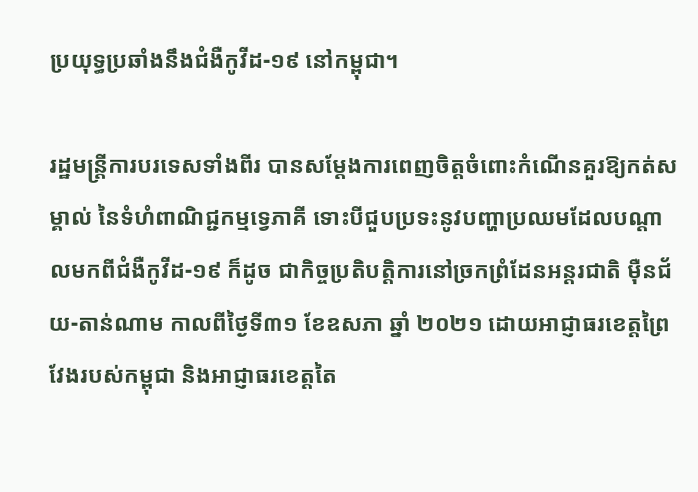ប្រយុទ្ធប្រឆាំងនឹងជំងឺកូវីដ-១៩ នៅកម្ពុជា។

រដ្ឋមន្ត្រីការបរទេសទាំងពីរ បានសម្ដែងការពេញចិត្តចំពោះកំណើនគួរឱ្យកត់សម្គាល់ នៃទំហំពាណិជ្ជកម្មទ្វេភាគី ទោះបីជួបប្រទះនូវបញ្ហាប្រឈមដែលបណ្ដាលមកពីជំងឺកូវីដ-១៩ ក៏ដូច ជាកិច្ចប្រតិបត្តិការនៅច្រកព្រំដែនអន្តរជាតិ ម៉ឺនជ័យ-តាន់ណាម កាលពីថ្ងៃទី៣១ ខែឧសភា ឆ្នាំ ២០២១ ដោយអាជ្ញាធរខេត្តព្រៃវែងរបស់កម្ពុជា និងអាជ្ញាធរខេត្តតៃ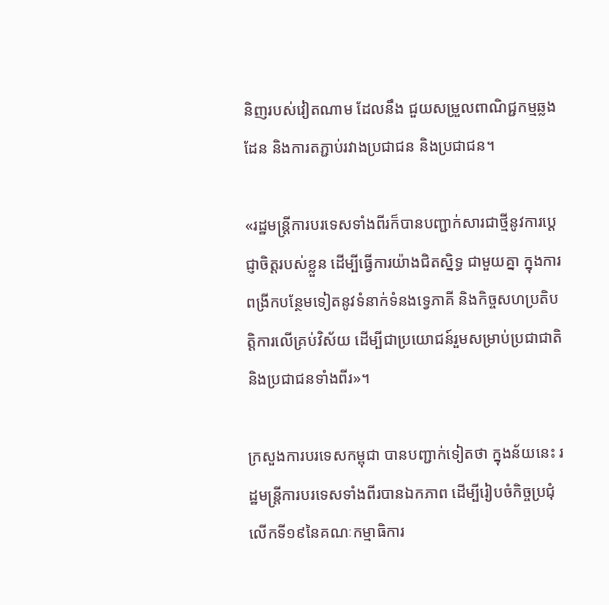និញរបស់វៀតណាម ដែលនឹង ជួយសម្រួលពាណិជ្ជកម្មឆ្លងដែន និងការតភ្ជាប់រវាងប្រជាជន និងប្រជាជន។

«រដ្ឋមន្ត្រីការបរទេសទាំងពីរក៏បានបញ្ជាក់សារជាថ្មីនូវការប្ដេជ្ញាចិត្តរបស់ខ្លួន ដើម្បីធ្វើការយ៉ាងជិតស្និទ្ធ ជាមួយគ្នា ក្នុងការពង្រីកបន្ថែមទៀតនូវទំនាក់ទំនងទ្វេភាគី និងកិច្ចសហប្រតិបត្តិការលើគ្រប់វិស័យ ដើម្បីជាប្រយោជន៍រួមសម្រាប់ប្រជាជាតិ និងប្រជាជនទាំងពីរ»។

ក្រសួងការបរទេសកម្ពុជា បានបញ្ជាក់ទៀតថា ក្នុងន័យនេះ រដ្ឋមន្ត្រីការបរទេសទាំងពីរបានឯកភាព ដើម្បីរៀបចំកិច្ចប្រជុំលើកទី១៩នៃគណៈកម្មាធិការ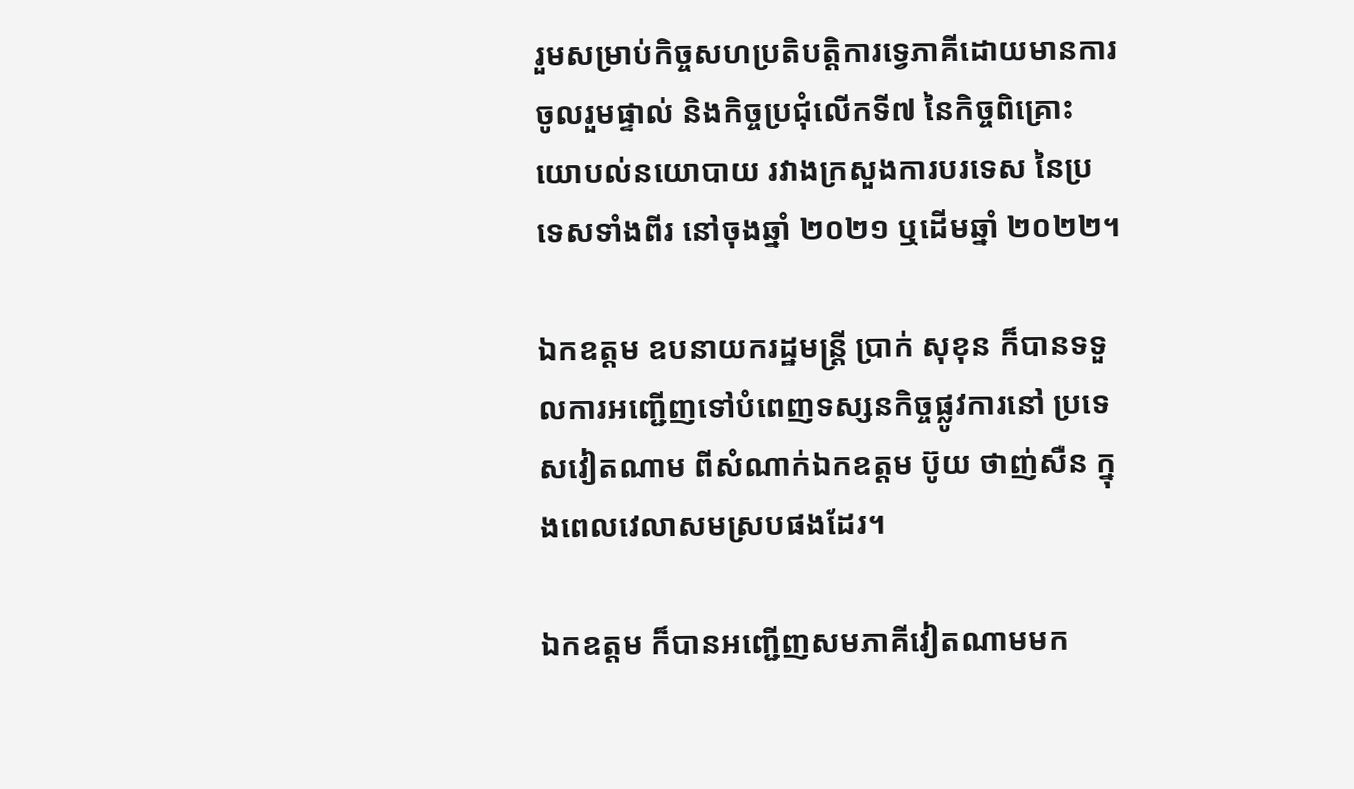រួមសម្រាប់កិច្ចសហប្រតិបត្តិការទ្វេភាគីដោយមានការចូលរួមផ្ទាល់ និងកិច្ចប្រជុំលើកទី៧ នៃកិច្ចពិគ្រោះយោបល់នយោបាយ រវាងក្រសួងការបរទេស នៃប្រទេសទាំងពីរ នៅចុងឆ្នាំ ២០២១ ឬដើមឆ្នាំ ២០២២។

ឯកឧត្តម ឧបនាយករដ្ឋមន្រ្តី ប្រាក់ សុខុន ក៏បានទទួលការអញ្ជើញទៅបំពេញទស្សនកិច្ចផ្លូវការនៅ ប្រទេសវៀតណាម ពីសំណាក់ឯកឧត្តម ប៊ូយ ថាញ់សឺន ក្នុងពេលវេលាសមស្របផងដែរ។

ឯកឧត្តម ក៏បានអញ្ជើញសមភាគីវៀតណាមមក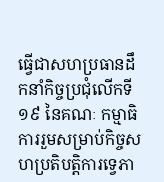ធ្វើជាសហប្រធានដឹកនាំកិច្ចប្រជុំលើកទី១៩ នៃគណៈ កម្មាធិការរួមសម្រាប់កិច្ចសហប្រតិបត្តិការទ្វេភា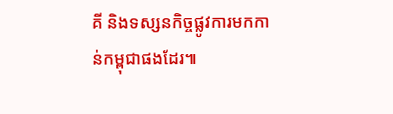គី និងទស្សនកិច្ចផ្លូវការមកកាន់កម្ពុជាផងដែរ៕